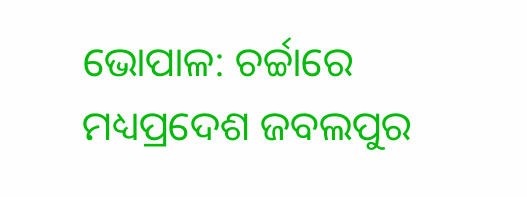ଭୋପାଳ: ଚର୍ଚ୍ଚାରେ ମଧ୍ୟପ୍ରଦେଶ ଜବଲପୁର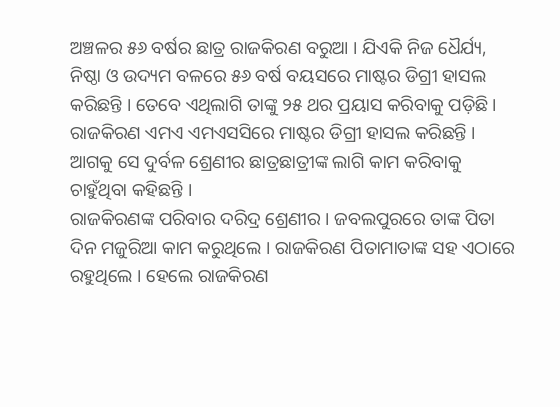ଅଞ୍ଚଳର ୫୬ ବର୍ଷର ଛାତ୍ର ରାଜକିରଣ ବରୁଆ । ଯିଏକି ନିଜ ଧୈର୍ଯ୍ୟ, ନିଷ୍ଠା ଓ ଉଦ୍ୟମ ବଳରେ ୫୬ ବର୍ଷ ବୟସରେ ମାଷ୍ଟର ଡିଗ୍ରୀ ହାସଲ କରିଛନ୍ତି । ତେବେ ଏଥିଲାଗି ତାଙ୍କୁ ୨୫ ଥର ପ୍ରୟାସ କରିବାକୁ ପଡ଼ିଛି । ରାଜକିରଣ ଏମଏ ଏମଏସସିରେ ମାଷ୍ଟର ଡିଗ୍ରୀ ହାସଲ କରିଛନ୍ତି । ଆଗକୁ ସେ ଦୁର୍ବଳ ଶ୍ରେଣୀର ଛାତ୍ରଛାତ୍ରୀଙ୍କ ଲାଗି କାମ କରିବାକୁ ଚାହୁଁଥିବା କହିଛନ୍ତି ।
ରାଜକିରଣଙ୍କ ପରିବାର ଦରିଦ୍ର ଶ୍ରେଣୀର । ଜବଲପୁରରେ ତାଙ୍କ ପିତା ଦିନ ମଜୁରିଆ କାମ କରୁଥିଲେ । ରାଜକିରଣ ପିତାମାତାଙ୍କ ସହ ଏଠାରେ ରହୁଥିଲେ । ହେଲେ ରାଜକିରଣ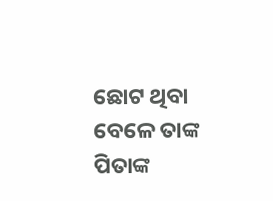ଛୋଟ ଥିବା ବେଳେ ତାଙ୍କ ପିତାଙ୍କ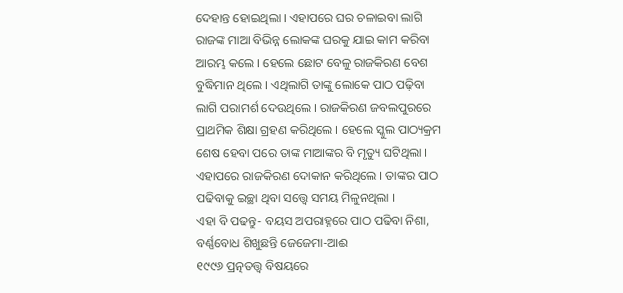ଦେହାନ୍ତ ହୋଇଥିଲା । ଏହାପରେ ଘର ଚଳାଇବା ଲାଗି ରାଜଙ୍କ ମାଆ ବିଭିନ୍ନ ଲୋକଙ୍କ ଘରକୁ ଯାଇ କାମ କରିବା ଆରମ୍ଭ କଲେ । ହେଲେ ଛୋଟ ବେଳୁ ରାଜକିରଣ ବେଶ ବୁଦ୍ଧିମାନ ଥିଲେ । ଏଥିଲାଗି ତାଙ୍କୁ ଲୋକେ ପାଠ ପଢ଼ିବା ଲାଗି ପରାମର୍ଶ ଦେଉଥିଲେ । ରାଜକିରଣ ଜବଲପୁରରେ ପ୍ରାଥମିକ ଶିକ୍ଷା ଗ୍ରହଣ କରିଥିଲେ । ହେଲେ ସ୍କୁଲ ପାଠ୍ୟକ୍ରମ ଶେଷ ହେବା ପରେ ତାଙ୍କ ମାଆଙ୍କର ବି ମୃତ୍ୟୁ ଘଟିଥିଲା । ଏହାପରେ ରାଜକିରଣ ଦୋକାନ କରିଥିଲେ । ତାଙ୍କର ପାଠ ପଢିବାକୁ ଇଚ୍ଛା ଥିବା ସତ୍ତ୍ବେ ସମୟ ମିଳୁନଥିଲା ।
ଏହା ବି ପଢନ୍ତୁ- ବୟସ ଅପରାହ୍ନରେ ପାଠ ପଢିବା ନିଶା, ବର୍ଣ୍ଣବୋଧ ଶିଖୁଛନ୍ତି ଜେଜେମା-ଆଈ
୧୯୯୬ ପ୍ରତ୍ନତତ୍ତ୍ବ ବିଷୟରେ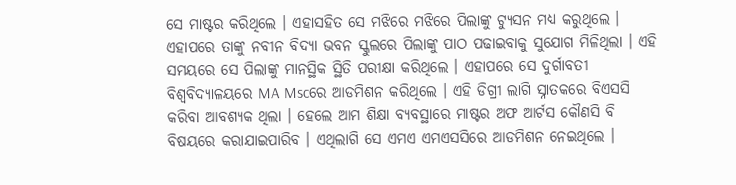ସେ ମାଷ୍ଟର କରିଥିଲେ । ଏହାସହିତ ସେ ମଝିରେ ମଝିରେ ପିଲାଙ୍କୁ ଟ୍ୟୁସନ ମଧ୍ୟ କରୁଥିଲେ । ଏହାପରେ ତାଙ୍କୁ ନବୀନ ବିଦ୍ୟା ଭବନ ସ୍କୁଲରେ ପିଲାଙ୍କୁ ପାଠ ପଢାଇବାକୁ ସୁଯୋଗ ମିଳିଥିଲା । ଏହି ସମୟରେ ସେ ପିଲାଙ୍କୁ ମାନସ୍ଥିକ ସ୍ଥିତି ପରୀକ୍ଷା କରିଥିଲେ । ଏହାପରେ ସେ ଦୁର୍ଗାବତୀ ବିଶ୍ବବିଦ୍ୟାଳୟରେ MA Mscରେ ଆଡମିଶନ କରିଥିଲେ । ଏହି ଡିଗ୍ରୀ ଲାଗି ସ୍ନାତକରେ ବିଏସସି କରିବା ଆବଶ୍ୟକ ଥିଲା । ହେଲେ ଆମ ଶିକ୍ଷା ବ୍ୟବସ୍ଥାରେ ମାଷ୍ଟର ଅଫ ଆର୍ଟସ କୌଣସି ବି ବିଷୟରେ କରାଯାଇପାରିବ । ଏଥିଲାଗି ସେ ଏମଏ ଏମଏସସିରେ ଆଡମିଶନ ନେଇଥିଲେ ।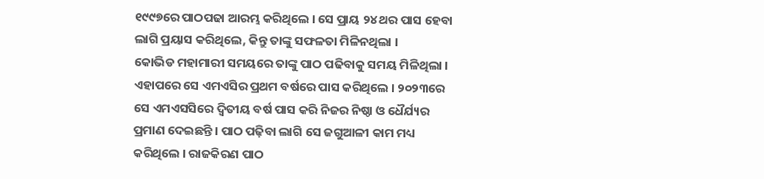୧୯୯୭ରେ ପାଠପଢା ଆରମ୍ଭ କରିଥିଲେ । ସେ ପ୍ରାୟ ୨୪ ଥର ପାସ ହେବା ଲାଗି ପ୍ରୟାସ କରିଥିଲେ, କିନ୍ତୁ ତାଙ୍କୁ ସଫଳତା ମିଳିନଥିଲା ।
କୋଭିଡ ମହାମାରୀ ସମୟରେ ତାଙ୍କୁ ପାଠ ପଢିବାକୁ ସମୟ ମିଳିଥିଲା । ଏହାପରେ ସେ ଏମଏସିର ପ୍ରଥମ ବର୍ଷରେ ପାସ କରିଥିଲେ । ୨୦୨୩ରେ ସେ ଏମଏସସିରେ ଦ୍ବିତୀୟ ବର୍ଷ ପାସ କରି ନିଜର ନିଷ୍ଠା ଓ ଧୈର୍ଯ୍ୟର ପ୍ରମାଣ ଦେଇଛନ୍ତି । ପାଠ ପଢ଼ିବା ଲାଗି ସେ ଜଗୁଆଳୀ କାମ ମଧ୍ୟ କରିଥିଲେ । ରାଜକିରଣ ପାଠ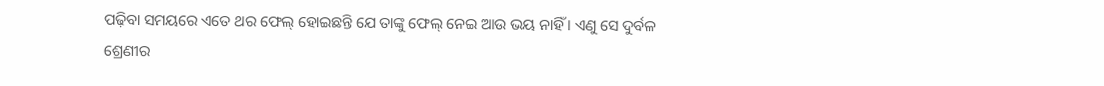ପଢ଼ିବା ସମୟରେ ଏତେ ଥର ଫେଲ୍ ହୋଇଛନ୍ତି ଯେ ତାଙ୍କୁ ଫେଲ୍ ନେଇ ଆଉ ଭୟ ନାହିଁ । ଏଣୁ ସେ ଦୁର୍ବଳ ଶ୍ରେଣୀର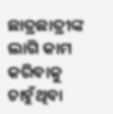ଛାତ୍ରଛାତ୍ରୀଙ୍କ ଲାଗି କାମ କରିବାକୁ ଚାହୁଁଥିବା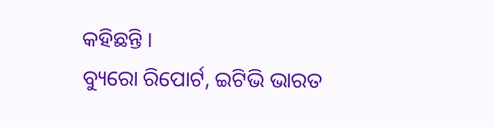କହିଛନ୍ତି ।
ବ୍ୟୁରୋ ରିପୋର୍ଟ, ଇଟିଭି ଭାରତ